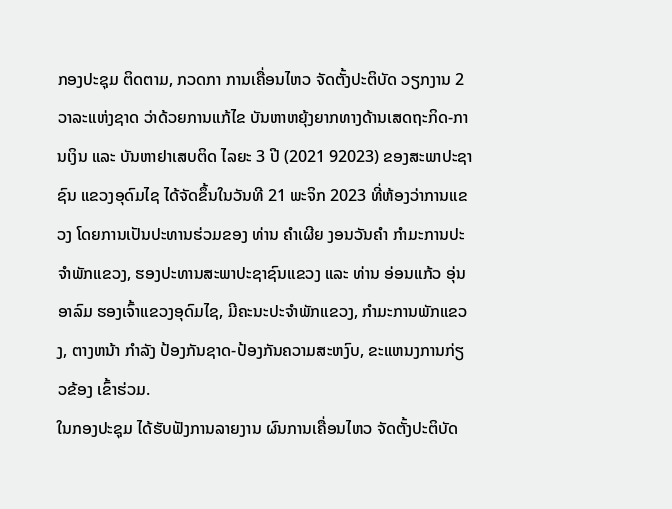ກອງປະຊຸມ ຕິດຕາມ, ກວດກາ ການເຄື່ອນໄຫວ ຈັດຕັ້ງປະຕິບັດ ວຽກງານ 2 ວາລະແຫ່ງຊາດ ວ່າດ້ວຍການແກ້ໄຂ ບັນຫາຫຍຸ້ງຍາກທາງດ້ານເສດຖະກິດ-ການເງິນ ແລະ ບັນຫາຢາເສບຕິດ ໄລຍະ 3 ປີ (2021 92023) ຂອງສະພາປະຊາຊົນ ແຂວງອຸດົມໄຊ ໄດ້ຈັດຂຶ້ນໃນວັນທີ 21 ພະຈິກ 2023 ທີ່ຫ້ອງວ່າການແຂວງ ໂດຍການເປັນປະທານຮ່ວມຂອງ ທ່ານ ຄຳເຜີຍ ງອນວັນຄຳ ກຳມະການປະຈຳພັກແຂວງ, ຮອງປະທານສະພາປະຊາຊົນແຂວງ ແລະ ທ່ານ ອ່ອນແກ້ວ ອຸ່ນອາລົມ ຮອງເຈົ້າແຂວງອຸດົມໄຊ, ມີຄະນະປະຈຳພັກແຂວງ, ກຳມະການພັກແຂວງ, ຕາງຫນ້າ ກຳລັງ ປ້ອງກັນຊາດ-ປ້ອງກັນຄວາມສະຫງົບ, ຂະແຫນງການກ່ຽວຂ້ອງ ເຂົ້າຮ່ວມ.
ໃນກອງປະຊຸມ ໄດ້ຮັບຟັງການລາຍງານ ຜົນການເຄື່ອນໄຫວ ຈັດຕັ້ງປະຕິບັດ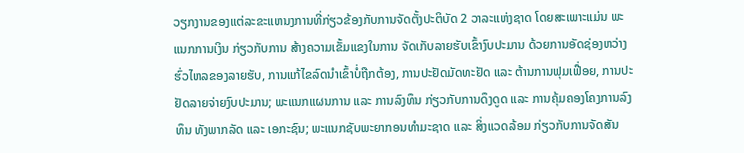ວຽກງານຂອງແຕ່ລະຂະແຫນງການທີ່ກ່ຽວຂ້ອງກັບການຈັດຕັ້ງປະຕິບັດ 2 ວາລະແຫ່ງຊາດ ໂດຍສະເພາະແມ່ນ ພະແນກການເງິນ ກ່ຽວກັບການ ສ້າງຄວາມເຂັ້ມແຂງໃນການ ຈັດເກັບລາຍຮັບເຂົ້າງົບປະມານ ດ້ວຍການອັດຊ່ອງຫວ່າງຮົ່ວໄຫລຂອງລາຍຮັບ, ການແກ້ໄຂລົດນຳເຂົ້າບໍ່ຖືກຕ້ອງ, ການປະຢັດມັດທະຢັດ ແລະ ຕ້ານການຟຸມເຟື່ອຍ, ການປະຢັດລາຍຈ່າຍງົບປະມານ; ພະແນກແຜນການ ແລະ ການລົງທຶນ ກ່ຽວກັບການດຶງດູດ ແລະ ການຄຸ້ມຄອງໂຄງການລົງທຶນ ທັງພາກລັດ ແລະ ເອກະຊົນ; ພະແນກຊັບພະຍາກອນທຳມະຊາດ ແລະ ສິ່ງແວດລ້ອມ ກ່ຽວກັບການຈັດສັນ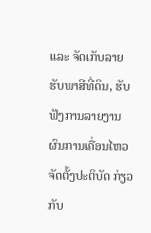ແລະ ຈັດເກັບລາຍຮັບພາສີທີ່ດິນ, ຮັບຟັງການລາຍງານ ຜົນການເຄື່ອນໄຫວ ຈັດຕັ້ງປະຕິບັດ ກ່ຽວກັບ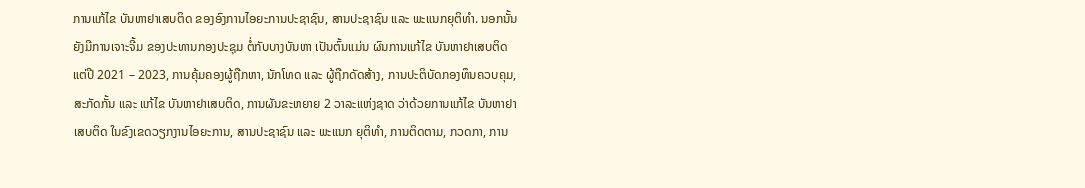ການແກ້ໄຂ ບັນຫາຢາເສບຕິດ ຂອງອົງການໄອຍະການປະຊາຊົນ, ສານປະຊາຊົນ ແລະ ພະແນກຍຸຕິທຳ. ນອກນັ້ນ ຍັງມີການເຈາະຈີ້ມ ຂອງປະທານກອງປະຊຸມ ຕໍ່ກັບບາງບັນຫາ ເປັນຕົ້ນແມ່ນ ຜົນການແກ້ໄຂ ບັນຫາຢາເສບຕິດ ແຕ່ປີ 2021 – 2023, ການຄຸ້ມຄອງຜູ້ຖືກຫາ, ນັກໂທດ ແລະ ຜູ້ຖືກດັດສ້າງ, ການປະຕິບັດກອງທຶນຄວບຄຸມ, ສະກັດກັ້ນ ແລະ ແກ້ໄຂ ບັນຫາຢາເສບຕິດ, ການຜັນຂະຫຍາຍ 2 ວາລະແຫ່ງຊາດ ວ່າດ້ວຍການແກ້ໄຂ ບັນຫາຢາເສບຕິດ ໃນຂົງເຂດວຽກງານໄອຍະການ, ສານປະຊາຊົນ ແລະ ພະແນກ ຍຸຕິທໍາ, ການຕິດຕາມ, ກວດກາ, ການ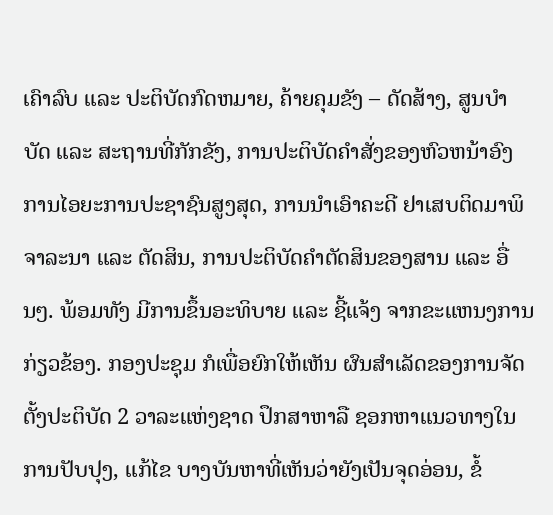ເຄົາລົບ ແລະ ປະຕິບັດກົດຫມາຍ, ຄ້າຍຄຸມຂັງ – ດັດສ້າງ, ສູນບໍາບັດ ແລະ ສະຖານທີ່ກັກຂັງ, ການປະຕິບັດຄໍາສັ່ງຂອງຫົວຫນ້າອົງການໄອຍະການປະຊາຊົນສູງສຸດ, ການນຳເອົາຄະດີ ຢາເສບຕິດມາພິຈາລະນາ ແລະ ຕັດສິນ, ການປະຕິບັດຄຳຕັດສິນຂອງສານ ແລະ ອື່ນໆ. ພ້ອມທັງ ມີການຂຶ້ນອະທິບາຍ ແລະ ຊີ້ແຈ້ງ ຈາກຂະແຫນງການກ່ຽວຂ້ອງ. ກອງປະຊຸມ ກໍເພື່ອຍົກໃຫ້ເຫັນ ຜົນສໍາເລັດຂອງການຈັດຕັ້ງປະຕິບັດ 2 ວາລະແຫ່ງຊາດ ປຶກສາຫາລື ຊອກຫາແນວທາງໃນການປັບປຸງ, ແກ້ໄຂ ບາງບັນຫາທີ່ເຫັນວ່າຍັງເປັນຈຸດອ່ອນ, ຂໍ້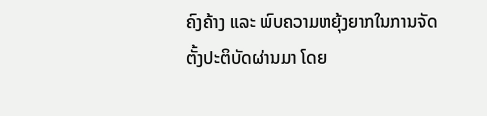ຄົງຄ້າງ ແລະ ພົບຄວາມຫຍຸ້ງຍາກໃນການຈັດຕັ້ງປະຕິບັດຜ່ານມາ ໂດຍ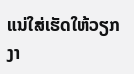ແນ່ໃສ່ເຮັດໃຫ້ວຽກງາ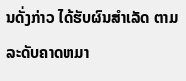ນດັ່ງກ່າວ ໄດ້ຮັບຜົນສຳເລັດ ຕາມລະດັບຄາດຫມາ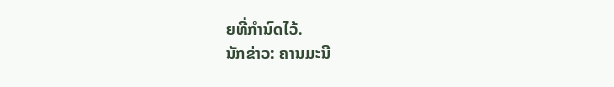ຍທີ່ກຳນົດໄວ້.
ນັກຂ່າວ: ຄານມະນີ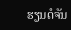ຮຽນດໍຈັນ